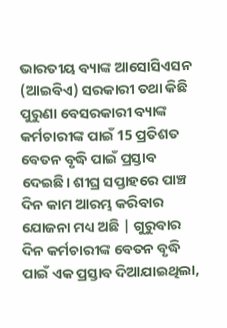ଭାରତୀୟ ବ୍ୟାଙ୍କ ଆସୋସିଏସନ (ଆଇବିଏ) ସରକାରୀ ତଥା କିଛି ପୁରୁଣା ବେସରକାରୀ ବ୍ୟାଙ୍କ କର୍ମଚାରୀଙ୍କ ପାଇଁ 15 ପ୍ରତିଶତ ବେତନ ବୃଦ୍ଧି ପାଇଁ ପ୍ରସ୍ତାବ ଦେଇଛି। ଶୀଘ୍ର ସପ୍ତାହରେ ପାଞ୍ଚ ଦିନ କାମ ଆରମ୍ଭ କରିବାର ଯୋଜନା ମଧ୍ୟ ଅଛି | ଗୁରୁବାର ଦିନ କର୍ମଚାରୀଙ୍କ ବେତନ ବୃଦ୍ଧି ପାଇଁ ଏକ ପ୍ରସ୍ତାବ ଦିଆଯାଇଥିଲା,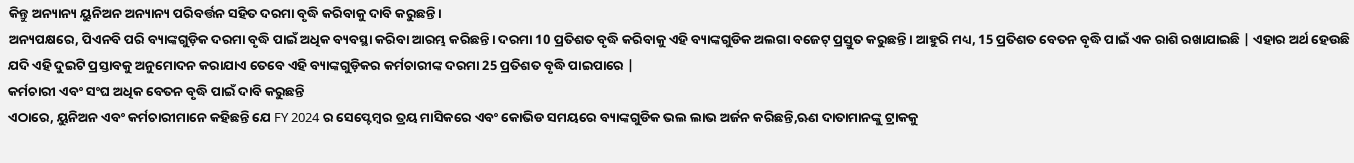କିନ୍ତୁ ଅନ୍ୟାନ୍ୟ ୟୁନିଅନ ଅନ୍ୟାନ୍ୟ ପରିବର୍ତ୍ତନ ସହିତ ଦରମା ବୃଦ୍ଧି କରିବାକୁ ଦାବି କରୁଛନ୍ତି।
ଅନ୍ୟପକ୍ଷରେ, ପିଏନବି ପରି ବ୍ୟାଙ୍କଗୁଡ଼ିକ ଦରମା ବୃଦ୍ଧି ପାଇଁ ଅଧିକ ବ୍ୟବସ୍ଥା କରିବା ଆରମ୍ଭ କରିଛନ୍ତି। ଦରମା 10 ପ୍ରତିଶତ ବୃଦ୍ଧି କରିବାକୁ ଏହି ବ୍ୟାଙ୍କଗୁଡିକ ଅଲଗା ବଜେଟ୍ ପ୍ରସ୍ତୁତ କରୁଛନ୍ତି। ଆହୁରି ମଧ୍ୟ, 15 ପ୍ରତିଶତ ବେତନ ବୃଦ୍ଧି ପାଇଁ ଏକ ରାଶି ରଖାଯାଇଛି | ଏହାର ଅର୍ଥ ହେଉଛି ଯଦି ଏହି ଦୁଇଟି ପ୍ରସ୍ତାବକୁ ଅନୁମୋଦନ କରାଯାଏ ତେବେ ଏହି ବ୍ୟାଙ୍କଗୁଡ଼ିକର କର୍ମଚାରୀଙ୍କ ଦରମା 25 ପ୍ରତିଶତ ବୃଦ୍ଧି ପାଇପାରେ |
କର୍ମଚାରୀ ଏବଂ ସଂଘ ଅଧିକ ବେତନ ବୃଦ୍ଧି ପାଇଁ ଦାବି କରୁଛନ୍ତି
ଏଠାରେ, ୟୁନିଅନ ଏବଂ କର୍ମଚାରୀମାନେ କହିଛନ୍ତି ଯେ FY 2024 ର ସେପ୍ଟେମ୍ବର ତ୍ରୟ ମାସିକରେ ଏବଂ କୋଭିଡ ସମୟରେ ବ୍ୟାଙ୍କଗୁଡିକ ଭଲ ଲାଭ ଅର୍ଜନ କରିଛନ୍ତି,ଋଣ ଦାତାମାନଙ୍କୁ ଟ୍ରାକକୁ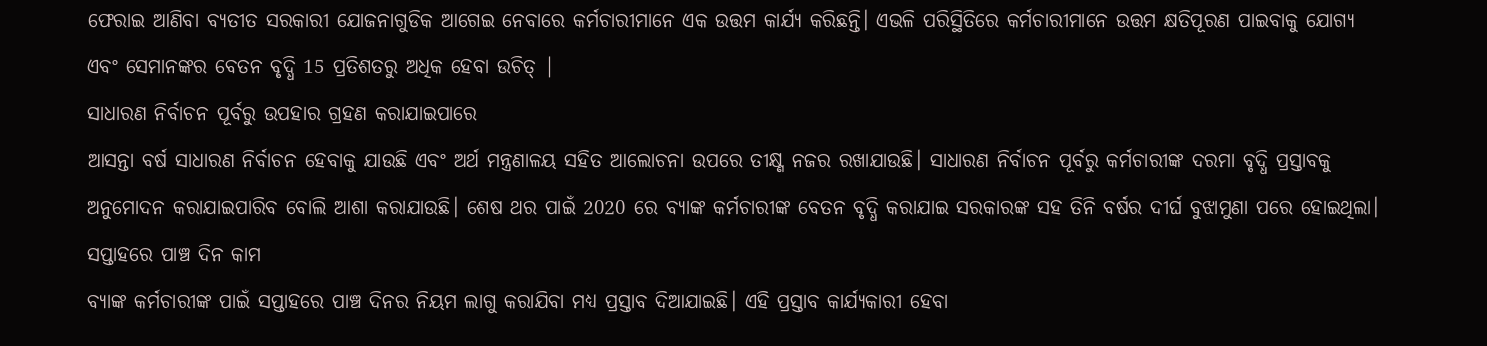ଫେରାଇ ଆଣିବା ବ୍ୟତୀତ ସରକାରୀ ଯୋଜନାଗୁଡିକ ଆଗେଇ ନେବାରେ କର୍ମଚାରୀମାନେ ଏକ ଉତ୍ତମ କାର୍ଯ୍ୟ କରିଛନ୍ତି। ଏଭଳି ପରିସ୍ଥିତିରେ କର୍ମଚାରୀମାନେ ଉତ୍ତମ କ୍ଷତିପୂରଣ ପାଇବାକୁ ଯୋଗ୍ୟ ଏବଂ ସେମାନଙ୍କର ବେତନ ବୃଦ୍ଧି 15 ପ୍ରତିଶତରୁ ଅଧିକ ହେବା ଉଚିତ୍ |
ସାଧାରଣ ନିର୍ବାଚନ ପୂର୍ବରୁ ଉପହାର ଗ୍ରହଣ କରାଯାଇପାରେ
ଆସନ୍ତା ବର୍ଷ ସାଧାରଣ ନିର୍ବାଚନ ହେବାକୁ ଯାଉଛି ଏବଂ ଅର୍ଥ ମନ୍ତ୍ରଣାଳୟ ସହିତ ଆଲୋଚନା ଉପରେ ତୀକ୍ଷ୍ଣ ନଜର ରଖାଯାଉଛି। ସାଧାରଣ ନିର୍ବାଚନ ପୂର୍ବରୁ କର୍ମଚାରୀଙ୍କ ଦରମା ବୃଦ୍ଧି ପ୍ରସ୍ତାବକୁ ଅନୁମୋଦନ କରାଯାଇପାରିବ ବୋଲି ଆଶା କରାଯାଉଛି। ଶେଷ ଥର ପାଇଁ 2020 ରେ ବ୍ୟାଙ୍କ କର୍ମଚାରୀଙ୍କ ବେତନ ବୃଦ୍ଧି କରାଯାଇ ସରକାରଙ୍କ ସହ ତିନି ବର୍ଷର ଦୀର୍ଘ ବୁଝାମୁଣା ପରେ ହୋଇଥିଲା।
ସପ୍ତାହରେ ପାଞ୍ଚ ଦିନ କାମ
ବ୍ୟାଙ୍କ କର୍ମଚାରୀଙ୍କ ପାଇଁ ସପ୍ତାହରେ ପାଞ୍ଚ ଦିନର ନିୟମ ଲାଗୁ କରାଯିବା ମଧ୍ୟ ପ୍ରସ୍ତାବ ଦିଆଯାଇଛି। ଏହି ପ୍ରସ୍ତାବ କାର୍ଯ୍ୟକାରୀ ହେବା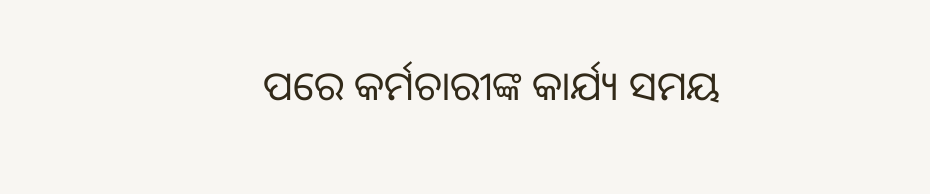ପରେ କର୍ମଚାରୀଙ୍କ କାର୍ଯ୍ୟ ସମୟ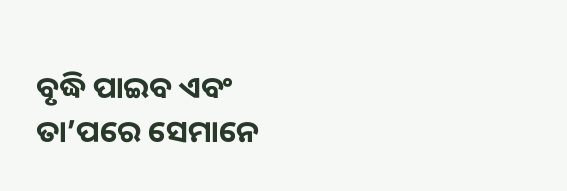ବୃଦ୍ଧି ପାଇବ ଏବଂ ତା’ପରେ ସେମାନେ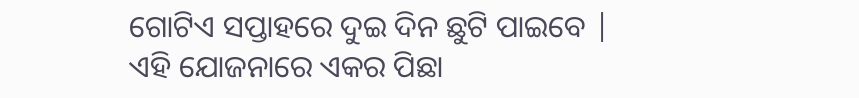ଗୋଟିଏ ସପ୍ତାହରେ ଦୁଇ ଦିନ ଛୁଟି ପାଇବେ |
ଏହି ଯୋଜନାରେ ଏକର ପିଛା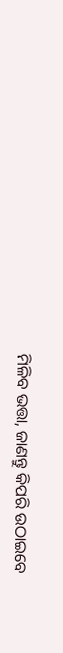ମିଳିବ ଭତ୍ତା, ଜାଣନ୍ତୁ କିପରି ଉଠାଇବେ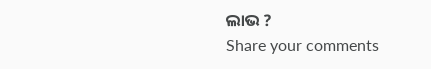ଲାଭ ?
Share your comments